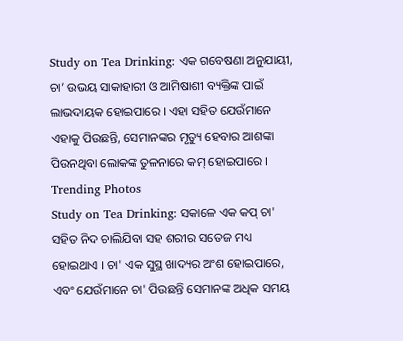Study on Tea Drinking: ଏକ ଗବେଷଣା ଅନୁଯାୟୀ, ଚା’ ଉଭୟ ସାକାହାରୀ ଓ ଆମିଷାଶୀ ବ୍ୟକ୍ତିଙ୍କ ପାଇଁ ଲାଭଦାୟକ ହୋଇପାରେ । ଏହା ସହିତ ଯେଉଁମାନେ ଏହାକୁ ପିଉଛନ୍ତି, ସେମାନଙ୍କର ମୃତ୍ୟୁ ହେବାର ଆଶଙ୍କା ପିଉନଥିବା ଲୋକଙ୍କ ତୁଳନାରେ କମ୍ ହୋଇପାରେ ।
Trending Photos
Study on Tea Drinking: ସକାଳେ ଏକ କପ୍ ଚା' ସହିତ ନିଦ ଚାଲିଯିବା ସହ ଶରୀର ସତେଜ ମଧ୍ୟ ହୋଇଥାଏ । ଚା' ଏକ ସୁସ୍ଥ ଖାଦ୍ୟର ଅଂଶ ହୋଇପାରେ, ଏବଂ ଯେଉଁମାନେ ଚା' ପିଉଛନ୍ତି ସେମାନଙ୍କ ଅଧିକ ସମୟ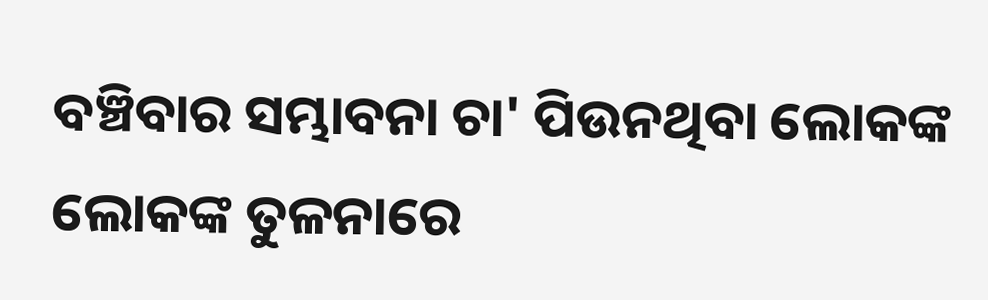ବଞ୍ଚିବାର ସମ୍ଭାବନା ଚା' ପିଉନଥିବା ଲୋକଙ୍କ ଲୋକଙ୍କ ତୁଳନାରେ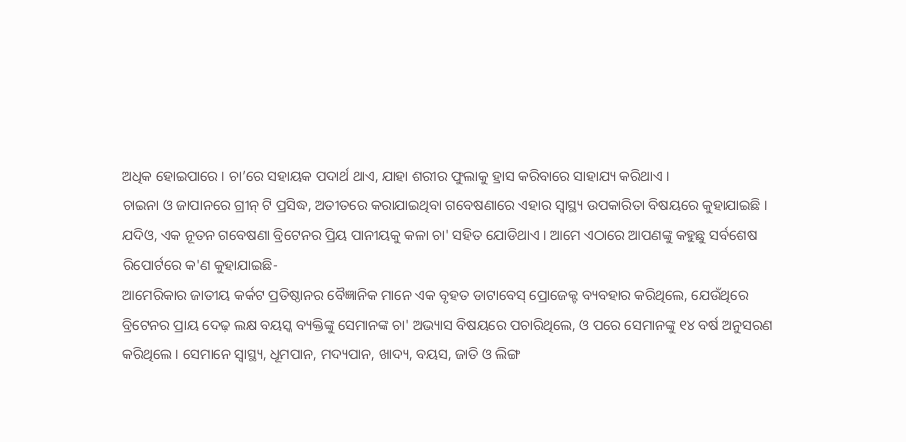ଅଧିକ ହୋଇପାରେ । ଚା’ରେ ସହାୟକ ପଦାର୍ଥ ଥାଏ, ଯାହା ଶରୀର ଫୁଲାକୁ ହ୍ରାସ କରିବାରେ ସାହାଯ୍ୟ କରିଥାଏ ।
ଚାଇନା ଓ ଜାପାନରେ ଗ୍ରୀନ୍ ଟି ପ୍ରସିଦ୍ଧ, ଅତୀତରେ କରାଯାଇଥିବା ଗବେଷଣାରେ ଏହାର ସ୍ୱାସ୍ଥ୍ୟ ଉପକାରିତା ବିଷୟରେ କୁହାଯାଇଛି । ଯଦିଓ, ଏକ ନୂତନ ଗବେଷଣା ବ୍ରିଟେନର ପ୍ରିୟ ପାନୀୟକୁ କଳା ଚା' ସହିତ ଯୋଡିଥାଏ । ଆମେ ଏଠାରେ ଆପଣଙ୍କୁ କହୁଛୁ ସର୍ବଶେଷ ରିପୋର୍ଟରେ କ'ଣ କୁହାଯାଇଛି-
ଆମେରିକାର ଜାତୀୟ କର୍କଟ ପ୍ରତିଷ୍ଠାନର ବୈଜ୍ଞାନିକ ମାନେ ଏକ ବୃହତ ଡାଟାବେସ୍ ପ୍ରୋଜେକ୍ଟ ବ୍ୟବହାର କରିଥିଲେ, ଯେଉଁଥିରେ ବ୍ରିଟେନର ପ୍ରାୟ ଦେଢ଼ ଲକ୍ଷ ବୟସ୍କ ବ୍ୟକ୍ତିଙ୍କୁ ସେମାନଙ୍କ ଚା' ଅଭ୍ୟାସ ବିଷୟରେ ପଚାରିଥିଲେ, ଓ ପରେ ସେମାନଙ୍କୁ ୧୪ ବର୍ଷ ଅନୁସରଣ କରିଥିଲେ । ସେମାନେ ସ୍ୱାସ୍ଥ୍ୟ, ଧୂମପାନ, ମଦ୍ୟପାନ, ଖାଦ୍ୟ, ବୟସ, ଜାତି ଓ ଲିଙ୍ଗ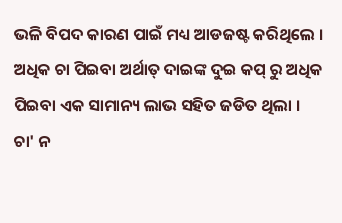ଭଳି ବିପଦ କାରଣ ପାଇଁ ମଧ୍ୟ ଆଡଜଷ୍ଟ କରିଥିଲେ ।
ଅଧିକ ଚା ପିଇବା ଅର୍ଥାତ୍ ଦାଇଙ୍କ ଦୁଇ କପ୍ ରୁ ଅଧିକ ପିଇବା ଏକ ସାମାନ୍ୟ ଲାଭ ସହିତ ଜଡିତ ଥିଲା । ଚା' ନ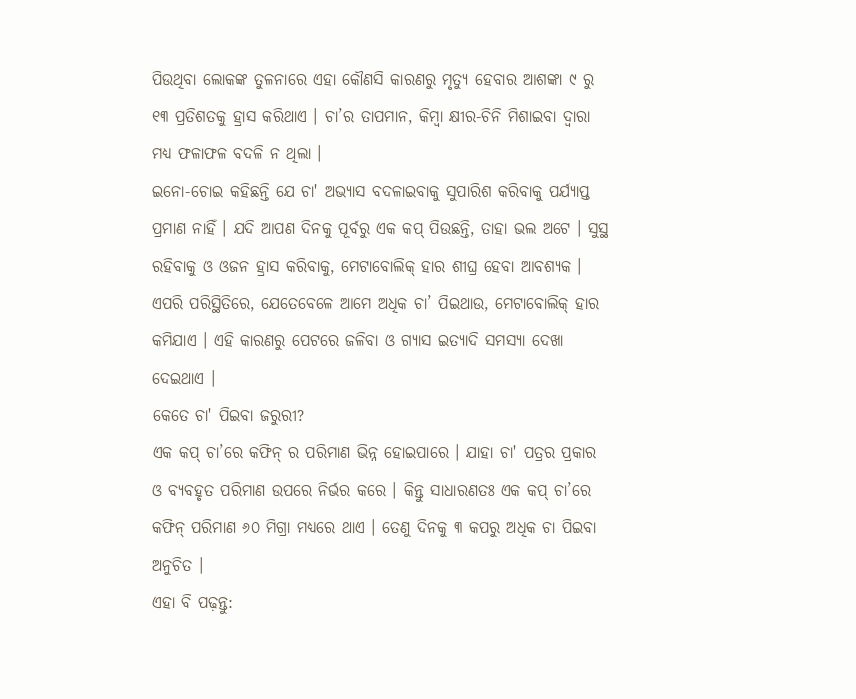ପିଉଥିବା ଲୋକଙ୍କ ତୁଳନାରେ ଏହା କୌଣସି କାରଣରୁ ମୃତ୍ୟୁ ହେବାର ଆଶଙ୍କା ୯ ରୁ ୧୩ ପ୍ରତିଶତକୁ ହ୍ରାସ କରିଥାଏ । ଚା’ର ତାପମାନ, କିମ୍ବା କ୍ଷୀର-ଚିନି ମିଶାଇବା ଦ୍ୱାରା ମଧ୍ୟ ଫଳାଫଳ ବଦଳି ନ ଥିଲା ।
ଇନୋ-ଚୋଇ କହିଛନ୍ତି ଯେ ଚା' ଅଭ୍ୟାସ ବଦଳାଇବାକୁ ସୁପାରିଶ କରିବାକୁ ପର୍ଯ୍ୟାପ୍ତ ପ୍ରମାଣ ନାହିଁ । ଯଦି ଆପଣ ଦିନକୁ ପୂର୍ବରୁ ଏକ କପ୍ ପିଉଛନ୍ତି, ତାହା ଭଲ ଅଟେ । ସୁସ୍ଥ ରହିବାକୁ ଓ ଓଜନ ହ୍ରାସ କରିବାକୁ, ମେଟାବୋଲିକ୍ ହାର ଶୀଘ୍ର ହେବା ଆବଶ୍ୟକ । ଏପରି ପରିସ୍ଥିତିରେ, ଯେତେବେଳେ ଆମେ ଅଧିକ ଚା’ ପିଇଥାଉ, ମେଟାବୋଲିକ୍ ହାର କମିଯାଏ । ଏହି କାରଣରୁ ପେଟରେ ଜଳିବା ଓ ଗ୍ୟାସ ଇତ୍ୟାଦି ସମସ୍ୟା ଦେଖା ଦେଇଥାଏ ।
କେତେ ଚା' ପିଇବା ଜରୁରୀ?
ଏକ କପ୍ ଚା’ରେ କଫିନ୍ ର ପରିମାଣ ଭିନ୍ନ ହୋଇପାରେ । ଯାହା ଚା' ପତ୍ରର ପ୍ରକାର ଓ ବ୍ୟବହୃତ ପରିମାଣ ଉପରେ ନିର୍ଭର କରେ । କିନ୍ତୁ ସାଧାରଣତଃ ଏକ କପ୍ ଚା’ରେ କଫିନ୍ ପରିମାଣ ୬୦ ମିଗ୍ରା ମଧ୍ୟରେ ଥାଏ । ତେଣୁ ଦିନକୁ ୩ କପରୁ ଅଧିକ ଚା ପିଇବା ଅନୁଚିତ ।
ଏହା ବି ପଢ଼ନ୍ତୁ: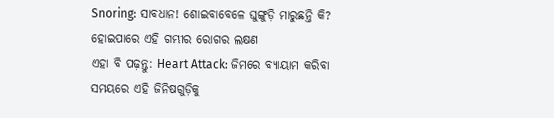Snoring: ସାବଧାନ! ଶୋଇବାବେଳେ ଘୁଙ୍ଗୁଡ଼ି ମାରୁଛନ୍ତି କି? ହୋଇପାରେ ଏହି ଗମ୍ଭୀର ରୋଗର ଲକ୍ଷଣ
ଏହା ବି ପଢ଼ନ୍ତୁ: Heart Attack: ଜିମରେ ବ୍ୟାୟାମ କରିବା ସମୟରେ ଏହି ଜିନିଷଗୁଡ଼ିକୁ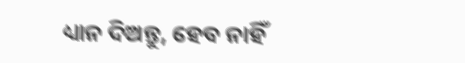ଧ୍ୟାନ ଦିଅନ୍ତୁ, ହେବ ନାହିଁ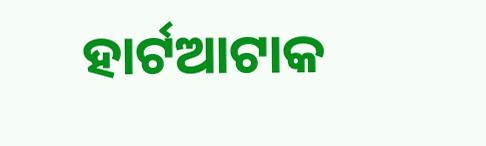ହାର୍ଟଆଟାକ